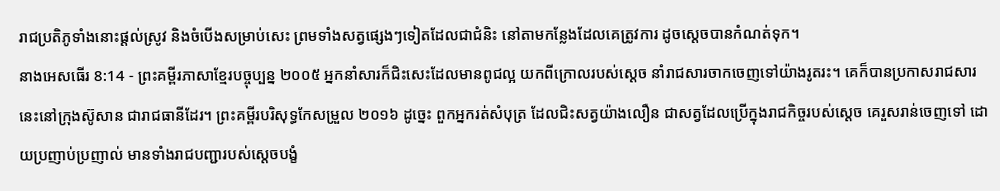រាជប្រតិភូទាំងនោះផ្ដល់ស្រូវ និងចំបើងសម្រាប់សេះ ព្រមទាំងសត្វផ្សេងៗទៀតដែលជាជំនិះ នៅតាមកន្លែងដែលគេត្រូវការ ដូចស្ដេចបានកំណត់ទុក។
នាងអេសធើរ 8:14 - ព្រះគម្ពីរភាសាខ្មែរបច្ចុប្បន្ន ២០០៥ អ្នកនាំសារក៏ជិះសេះដែលមានពូជល្អ យកពីក្រោលរបស់ស្ដេច នាំរាជសារចាកចេញទៅយ៉ាងរូតរះ។ គេក៏បានប្រកាសរាជសារនេះនៅក្រុងស៊ូសាន ជារាជធានីដែរ។ ព្រះគម្ពីរបរិសុទ្ធកែសម្រួល ២០១៦ ដូច្នេះ ពួកអ្នករត់សំបុត្រ ដែលជិះសត្វយ៉ាងលឿន ជាសត្វដែលប្រើក្នុងរាជកិច្ចរបស់ស្តេច គេរួសរាន់ចេញទៅ ដោយប្រញាប់ប្រញាល់ មានទាំងរាជបញ្ជារបស់ស្តេចបង្ខំ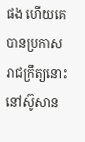ផង ហើយគេបានប្រកាសរាជក្រឹត្យនោះនៅស៊ូសាន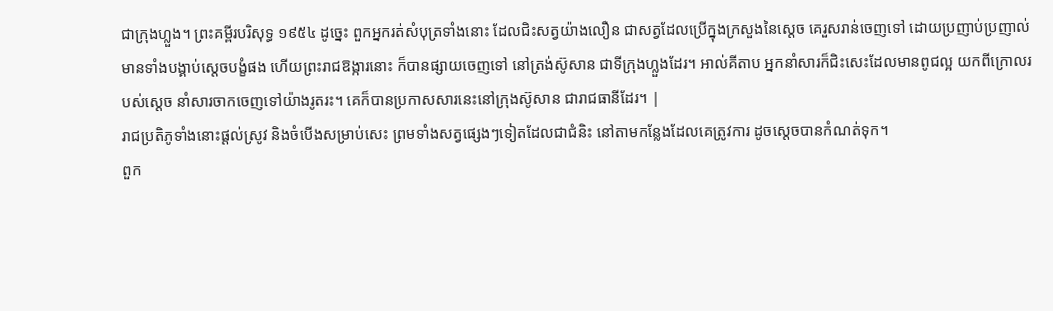ជាក្រុងហ្លួង។ ព្រះគម្ពីរបរិសុទ្ធ ១៩៥៤ ដូច្នេះ ពួកអ្នករត់សំបុត្រទាំងនោះ ដែលជិះសត្វយ៉ាងលឿន ជាសត្វដែលប្រើក្នុងក្រសួងនៃស្តេច គេរួសរាន់ចេញទៅ ដោយប្រញាប់ប្រញាល់ មានទាំងបង្គាប់ស្តេចបង្ខំផង ហើយព្រះរាជឱង្ការនោះ ក៏បានផ្សាយចេញទៅ នៅត្រង់ស៊ូសាន ជាទីក្រុងហ្លួងដែរ។ អាល់គីតាប អ្នកនាំសារក៏ជិះសេះដែលមានពូជល្អ យកពីក្រោលរបស់ស្ដេច នាំសារចាកចេញទៅយ៉ាងរូតរះ។ គេក៏បានប្រកាសសារនេះនៅក្រុងស៊ូសាន ជារាជធានីដែរ។ |
រាជប្រតិភូទាំងនោះផ្ដល់ស្រូវ និងចំបើងសម្រាប់សេះ ព្រមទាំងសត្វផ្សេងៗទៀតដែលជាជំនិះ នៅតាមកន្លែងដែលគេត្រូវការ ដូចស្ដេចបានកំណត់ទុក។
ពួក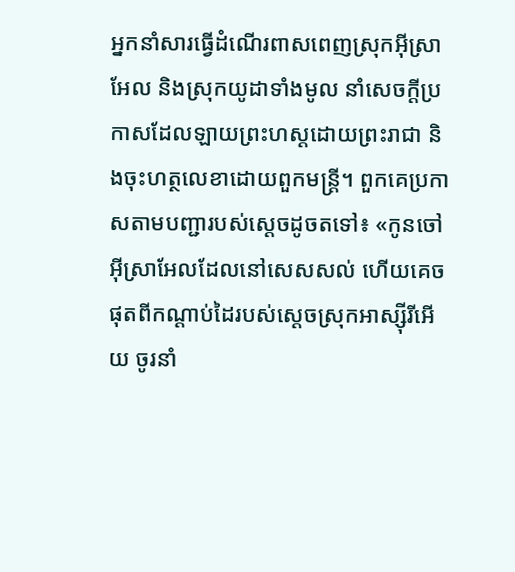អ្នកនាំសារធ្វើដំណើរពាសពេញស្រុកអ៊ីស្រាអែល និងស្រុកយូដាទាំងមូល នាំសេចក្ដីប្រកាសដែលឡាយព្រះហស្ដដោយព្រះរាជា និងចុះហត្ថលេខាដោយពួកមន្ត្រី។ ពួកគេប្រកាសតាមបញ្ជារបស់ស្ដេចដូចតទៅ៖ «កូនចៅអ៊ីស្រាអែលដែលនៅសេសសល់ ហើយគេចផុតពីកណ្ដាប់ដៃរបស់ស្ដេចស្រុកអាស្ស៊ីរីអើយ ចូរនាំ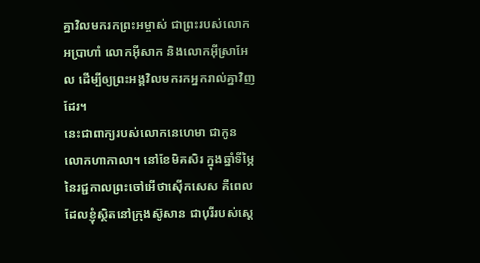គ្នាវិលមករកព្រះអម្ចាស់ ជាព្រះរបស់លោកអប្រាហាំ លោកអ៊ីសាក និងលោកអ៊ីស្រាអែល ដើម្បីឲ្យព្រះអង្គវិលមករកអ្នករាល់គ្នាវិញដែរ។
នេះជាពាក្យរបស់លោកនេហេមា ជាកូនលោកហាកាលា។ នៅខែមិគសិរ ក្នុងឆ្នាំទីម្ភៃនៃរជ្ជកាលព្រះចៅអើថាស៊ើកសេស គឺពេលដែលខ្ញុំស្ថិតនៅក្រុងស៊ូសាន ជាបុរីរបស់ស្ដេ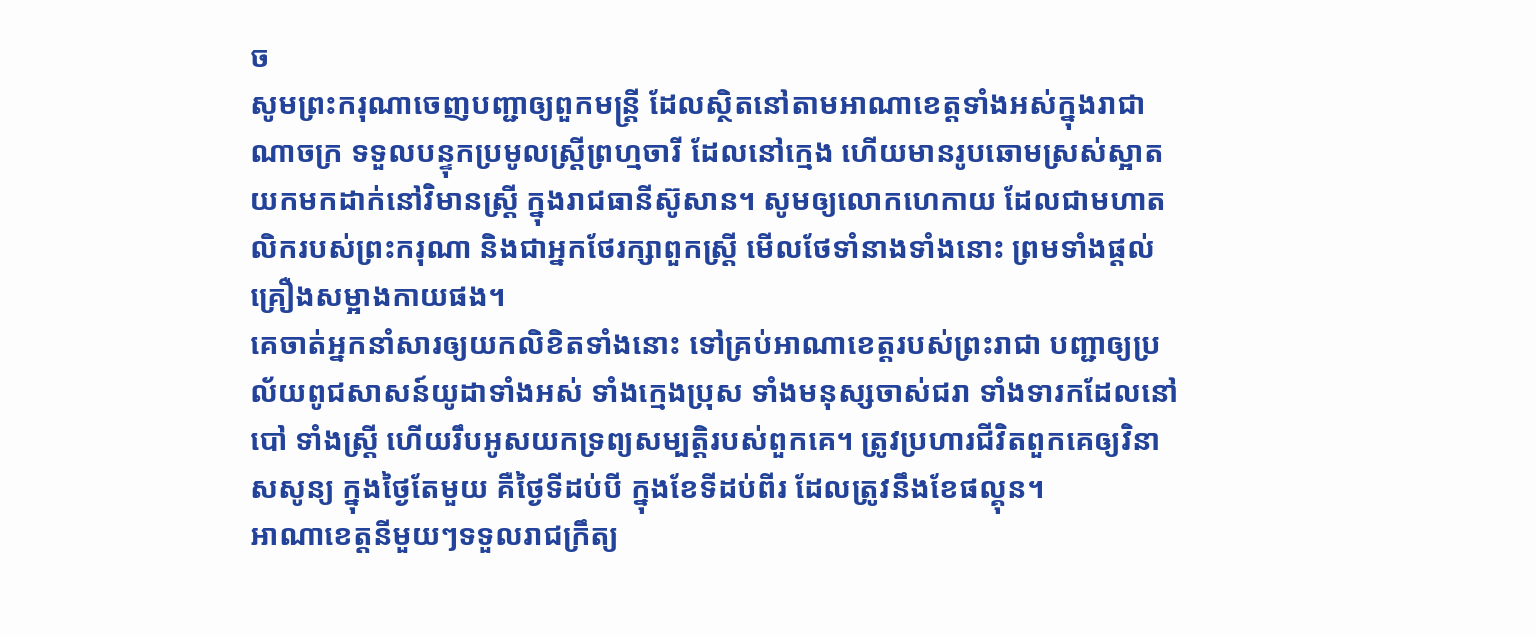ច
សូមព្រះករុណាចេញបញ្ជាឲ្យពួកមន្ត្រី ដែលស្ថិតនៅតាមអាណាខេត្តទាំងអស់ក្នុងរាជាណាចក្រ ទទួលបន្ទុកប្រមូលស្ត្រីព្រហ្មចារី ដែលនៅក្មេង ហើយមានរូបឆោមស្រស់ស្អាត យកមកដាក់នៅវិមានស្ត្រី ក្នុងរាជធានីស៊ូសាន។ សូមឲ្យលោកហេកាយ ដែលជាមហាតលិករបស់ព្រះករុណា និងជាអ្នកថែរក្សាពួកស្ត្រី មើលថែទាំនាងទាំងនោះ ព្រមទាំងផ្ដល់គ្រឿងសម្អាងកាយផង។
គេចាត់អ្នកនាំសារឲ្យយកលិខិតទាំងនោះ ទៅគ្រប់អាណាខេត្តរបស់ព្រះរាជា បញ្ជាឲ្យប្រល័យពូជសាសន៍យូដាទាំងអស់ ទាំងក្មេងប្រុស ទាំងមនុស្សចាស់ជរា ទាំងទារកដែលនៅបៅ ទាំងស្ត្រី ហើយរឹបអូសយកទ្រព្យសម្បត្តិរបស់ពួកគេ។ ត្រូវប្រហារជីវិតពួកគេឲ្យវិនាសសូន្យ ក្នុងថ្ងៃតែមួយ គឺថ្ងៃទីដប់បី ក្នុងខែទីដប់ពីរ ដែលត្រូវនឹងខែផល្គុន។
អាណាខេត្តនីមួយៗទទួលរាជក្រឹត្យ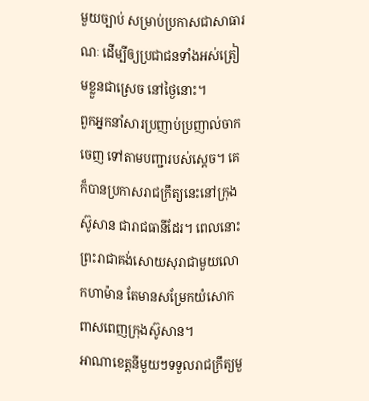មួយច្បាប់ សម្រាប់ប្រកាសជាសាធារណៈ ដើម្បីឲ្យប្រជាជនទាំងអស់ត្រៀមខ្លួនជាស្រេច នៅថ្ងៃនោះ។
ពួកអ្នកនាំសារប្រញាប់ប្រញាល់ចាកចេញ ទៅតាមបញ្ជារបស់ស្ដេច។ គេក៏បានប្រកាសរាជក្រឹត្យនេះនៅក្រុងស៊ូសាន ជារាជធានីដែរ។ ពេលនោះ ព្រះរាជាគង់សោយសុរាជាមួយលោកហាម៉ាន តែមានសម្រែកយំសោកពាសពេញក្រុងស៊ូសាន។
អាណាខេត្តនីមួយៗទទួលរាជក្រឹត្យមួ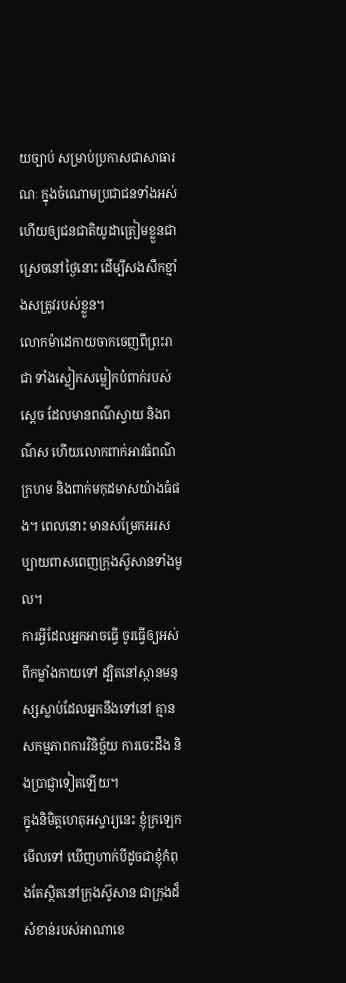យច្បាប់ សម្រាប់ប្រកាសជាសាធារណៈ ក្នុងចំណោមប្រជាជនទាំងអស់ ហើយឲ្យជនជាតិយូដាត្រៀមខ្លួនជាស្រេចនៅថ្ងៃនោះ ដើម្បីសងសឹកខ្មាំងសត្រូវរបស់ខ្លួន។
លោកម៉ាដេកាយចាកចេញពីព្រះរាជា ទាំងស្លៀកសម្លៀកបំពាក់របស់ស្ដេច ដែលមានពណ៌ស្វាយ និងពណ៌ស ហើយលោកពាក់អាវធំពណ៌ក្រហម និងពាក់មកុដមាសយ៉ាងធំផង។ ពេលនោះ មានសម្រែកអរសប្បាយពាសពេញក្រុងស៊ូសានទាំងមូល។
ការអ្វីដែលអ្នកអាចធ្វើ ចូរធ្វើឲ្យអស់ពីកម្លាំងកាយទៅ ដ្បិតនៅស្ថានមនុស្សស្លាប់ដែលអ្នកនឹងទៅនៅ គ្មានសកម្មភាពការវិនិច្ឆ័យ ការចេះដឹង និងប្រាជ្ញាទៀតឡើយ។
ក្នុងនិមិត្តហេតុអស្ចារ្យនេះ ខ្ញុំក្រឡេកមើលទៅ ឃើញហាក់បីដូចជាខ្ញុំកំពុងតែស្ថិតនៅក្រុងស៊ូសាន ជាក្រុងដ៏សំខាន់របស់អាណាខេ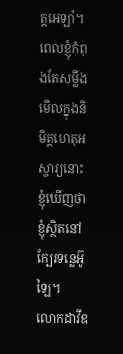ត្តអេឡាំ។ ពេលខ្ញុំកំពុងតែសម្លឹងមើលក្នុងនិមិត្តហេតុអស្ចារ្យនោះ ខ្ញុំឃើញថា ខ្ញុំស្ថិតនៅក្បែរទន្លេអ៊ូឡៃ។
លោកដាវីឌ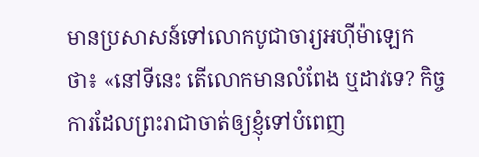មានប្រសាសន៍ទៅលោកបូជាចារ្យអហ៊ីម៉ាឡេកថា៖ «នៅទីនេះ តើលោកមានលំពែង ឬដាវទេ? កិច្ចការដែលព្រះរាជាចាត់ឲ្យខ្ញុំទៅបំពេញ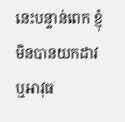នេះបន្ទាន់ពេក ខ្ញុំមិនបានយកដាវ ឬអាវុធ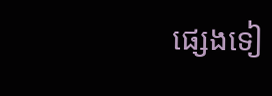ផ្សេងទៀ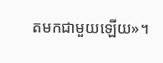តមកជាមួយឡើយ»។